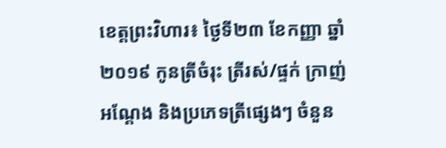ខេត្តព្រះវិហារ៖ ថ្ងៃទី២៣ ខែកញ្ញា ឆ្នាំ២០១៩ កូនត្រីចំរុះ ត្រីរស់/ផ្ទក់ ក្រាញ់ អណ្តែង និងប្រភេទត្រីផ្សេងៗ ចំនួន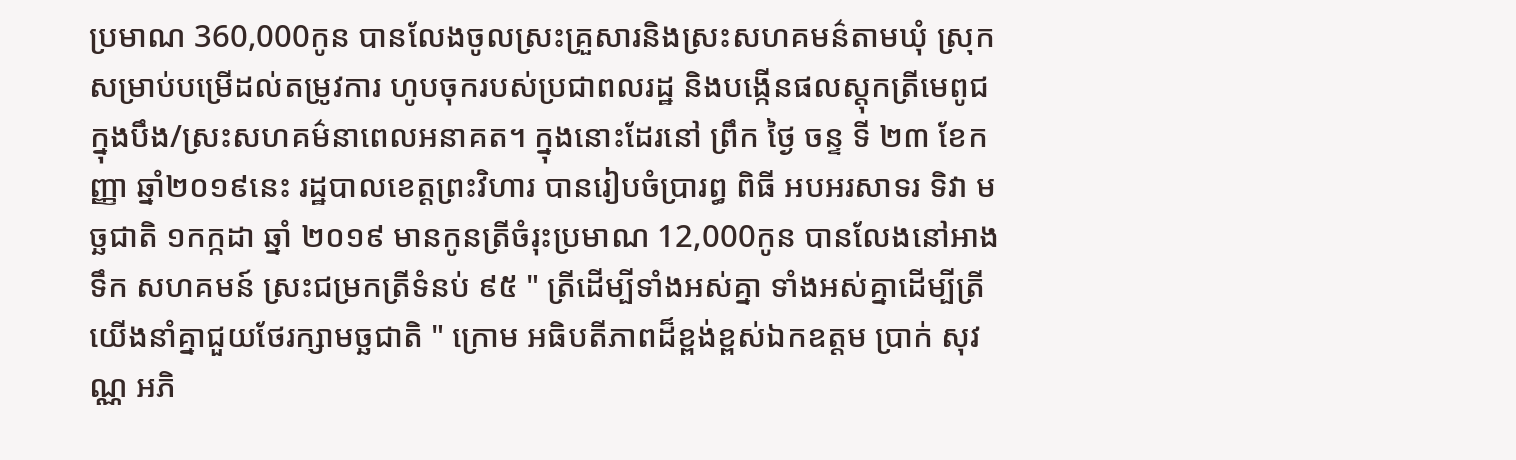ប្រមាណ 360,000កូន បានលែងចូលស្រះគ្រួសារនិងស្រះសហគមន៌តាមឃុំ ស្រុក សម្រាប់បម្រើដល់តម្រូវការ ហូបចុករបស់ប្រជាពលរដ្ឋ និងបង្កើនផលស្តុកត្រីមេពូជក្នុងបឹង/ស្រះសហគម៌នាពេលអនាគត។ ក្នុងនោះដែរនៅ ព្រឹក ថ្ងៃ ចន្ទ ទី ២៣ ខែកញ្ញា ឆ្នាំ២០១៩នេះ រដ្ឋបាលខេត្តព្រះវិហារ បានរៀបចំប្រារព្ធ ពិធី អបអរសាទរ ទិវា មច្ឆជាតិ ១កក្កដា ឆ្នាំ ២០១៩ មានកូនត្រីចំរុះប្រមាណ 12,000កូន បានលែងនៅអាងទឹក សហគមន៍ ស្រះជម្រកត្រីទំនប់ ៩៥ " ត្រីដើម្បីទាំងអស់គ្នា ទាំងអស់គ្នាដើម្បីត្រី យើងនាំគ្នាជួយថែរក្សាមច្ឆជាតិ " ក្រោម អធិបតីភាពដ៏ខ្ពង់ខ្ពស់ឯកឧត្តម ប្រាក់ សុវណ្ណ អភិ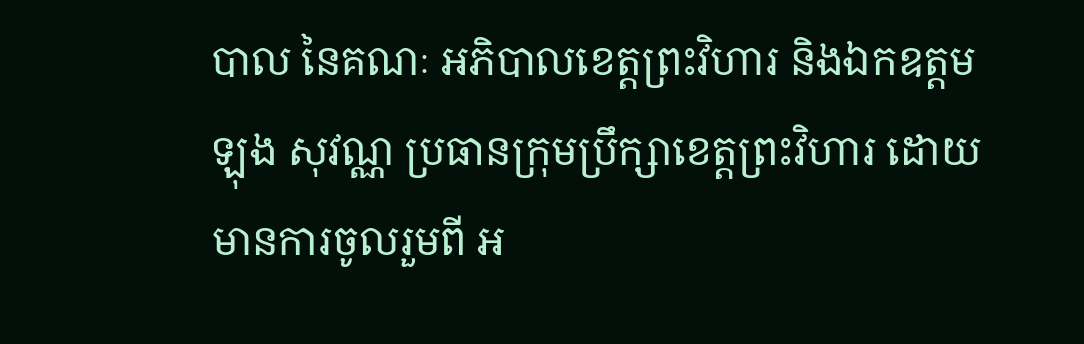បាល នៃគណៈ អភិបាលខេត្តព្រះវិហារ និងឯកឧត្តម ឡុង សុវណ្ណ ប្រធានក្រុមប្រឹក្សាខេត្តព្រះវិហារ ដោយមានការចូលរួមពី អ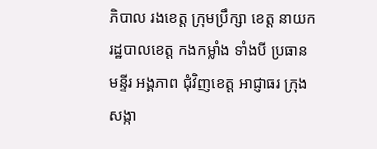ភិបាល រងខេត្ត ក្រុមប្រឹក្សា ខេត្ត នាយករដ្ឋបាលខេត្ត កងកម្លាំង ទាំងបី ប្រធានមន្ទីរ អង្គភាព ជុំវិញខេត្ត អាជ្ញាធរ ក្រុង សង្កា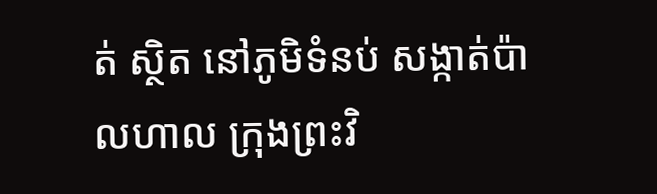ត់ ស្ថិត នៅភូមិទំនប់ សង្កាត់ប៉ាលហាល ក្រុងព្រះវិ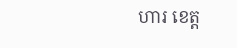ហារ ខេត្ត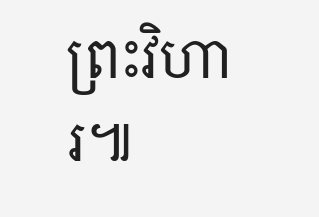ព្រះវិហារ៕